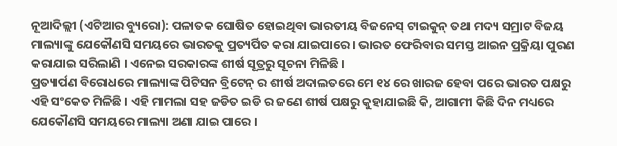ନୂଆଦିଲ୍ଲୀ (ଏଟିଆର ବ୍ୟୁରୋ): ପଳାତକ ଘୋଷିତ ହୋଇଥିବା ଭାରତୀୟ ବିଜନେସ୍ ଟାଇକୁନ୍ ତଥା ମଦ୍ୟ ସମ୍ରାଟ ବିଜୟ ମାଲ୍ୟାଙ୍କୁ ଯେକୌଣସି ସମୟରେ ଭାରତକୁ ପ୍ରତ୍ୟର୍ପିତ କରା ଯାଇପାରେ । ଭାରତ ଫେରିବାର ସମସ୍ତ ଆଇନ ପ୍ରକ୍ରିୟା ପୁରଣ କରାଯାଇ ସରିଲାଣି । ଏନେଇ ସରକାରଙ୍କ ଶୀର୍ଷ ସୂତ୍ରରୁ ସୂଚନା ମିଳିଛି ।
ପ୍ରତ୍ୟାର୍ପଣ ବିରୋଧରେ ମାଲ୍ୟାଙ୍କ ପିଟିସନ ବ୍ରିଟେନ୍ ର ଶୀର୍ଷ ଅଦାଲତରେ ମେ ୧୪ ରେ ଖାରଜ ହେବା ପରେ ଭାରତ ପକ୍ଷରୁ ଏହି ସଂକେତ ମିଳିଛି । ଏହି ମାମଲା ସହ ଜଡିତ ଇଡି ର ଜଣେ ଶୀର୍ଷ ପକ୍ଷରୁ କୁହାଯାଇଛି କି, ଆଗାମୀ କିଛି ଦିନ ମଧ୍ୟରେ ଯେକୌଣସି ସମୟରେ ମାଲ୍ୟା ଅଣା ଯାଇ ପାରେ ।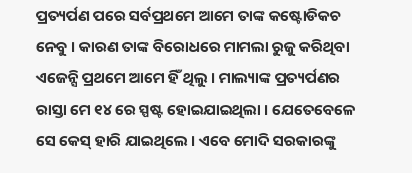ପ୍ରତ୍ୟର୍ପଣ ପରେ ସର୍ବପ୍ରଥମେ ଆମେ ତାଙ୍କ କଷ୍ଟୋଡିକଚ ନେବୁ । କାରଣ ତାଙ୍କ ବିରୋଧରେ ମାମଲା ରୁଜୁ କରିଥିବା ଏଜେନ୍ସି ପ୍ରଥମେ ଆମେ ହିଁ ଥିଲୁ । ମାଲ୍ୟାଙ୍କ ପ୍ରତ୍ୟର୍ପଣର ରାସ୍ତା ମେ ୧୪ ରେ ସ୍ପଷ୍ଟ ହୋଇଯାଇଥିଲା । ଯେତେବେଳେ ସେ କେସ୍ ହାରି ଯାଇଥିଲେ । ଏବେ ମୋଦି ସରକାରଙ୍କୁ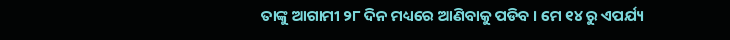ତାଙ୍କୁ ଆଗାମୀ ୨୮ ଦିନ ମଧ୍ୟରେ ଆଣିବାକୁ ପଡିବ । ମେ ୧୪ ରୁ ଏପର୍ଯ୍ୟ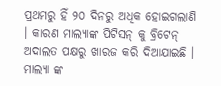ପ୍ରଥମରୁ ହିଁ ୨୦ ଦିନରୁ ଅଧିକ ହୋଇଗଲାଣି । କାରଣ ମାଲ୍ୟାଙ୍କ ପିଟିସନ୍ କୁ ବ୍ରିଟେନ୍ ଅଦାଲତ ପକ୍ଷରୁ ଖାରଜ କରି ଦିଆଯାଇଛି ।
ମାଲ୍ୟା ଙ୍କ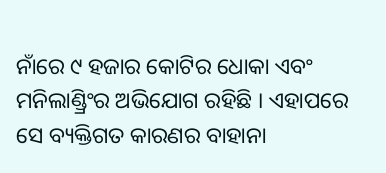ନାଁରେ ୯ ହଜାର କୋଟିର ଧୋକା ଏବଂ ମନିଲାଣ୍ଡ୍ରିଂର ଅଭିଯୋଗ ରହିଛି । ଏହାପରେ ସେ ବ୍ୟକ୍ତିଗତ କାରଣର ବାହାନା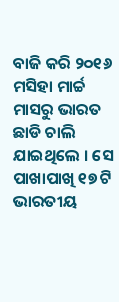ବାଜି କରି ୨୦୧୬ ମସିହା ମାର୍ଚ୍ଚ ମାସରୁ ଭାରତ ଛାଡି ଚାଲି ଯାଇଥିଲେ । ସେ ପାଖାପାଖି ୧୭ ଟି ଭାରତୀୟ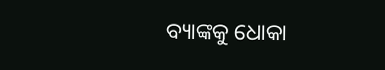ବ୍ୟାଙ୍କକୁ ଧୋକା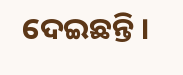ଦେଇଛନ୍ତି ।